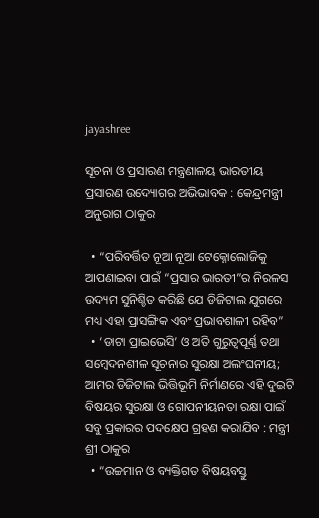jayashree

ସୂଚନା ଓ ପ୍ରସାରଣ ମନ୍ତ୍ରଣାଳୟ ଭାରତୀୟ ପ୍ରସାରଣ ଉଦ୍ୟୋଗର ଅଭିଭାବକ : କେନ୍ଦ୍ରମନ୍ତ୍ରୀ ଅନୁରାଗ ଠାକୁର

  • “ପରିବର୍ତ୍ତିତ ନୂଆ ନୂଆ ଟେକ୍ନୋଲୋଜିକୁ ଆପଣାଇବା ପାଇଁ “ପ୍ରସାର ଭାରତୀ”ର ନିରଳସ ଉଦ୍ୟମ ସୁନିଶ୍ଚିତ କରିଛି ଯେ ଡିଜିଟାଲ ଯୁଗରେ ମଧ୍ୟ ଏହା ପ୍ରାସଙ୍ଗିକ ଏବଂ ପ୍ରଭାବଶାଳୀ ରହିବ”
  • ‘ଡାଟା ପ୍ରାଇଭେସି’ ଓ ଅତି ଗୁରୁତ୍ୱପୂର୍ଣ୍ଣ ତଥା ସମ୍ବେଦନଶୀଳ ସୂଚନାର ସୁରକ୍ଷା ଅଲଂଘନୀୟ; ଆମର ଡିଜିଟାଲ ଭିତ୍ତିଭୂମି ନିର୍ମାଣରେ ଏହି ଦୁଇଟି ବିଷୟର ସୁରକ୍ଷା ଓ ଗୋପନୀୟନତା ରକ୍ଷା ପାଇଁ ସବୁ ପ୍ରକାରର ପଦକ୍ଷେପ ଗ୍ରହଣ କରାଯିବ : ମନ୍ତ୍ରୀ ଶ୍ରୀ ଠାକୁର
  • “ଉଚ୍ଚମାନ ଓ ବ୍ୟକ୍ତିଗତ ବିଷୟବସ୍ତୁ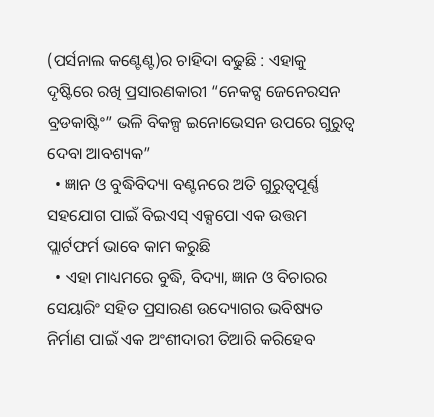(ପର୍ସନାଲ କଣ୍ଟେଣ୍ଟ)ର ଚାହିଦା ବଢୁଛି : ଏହାକୁ ଦୃଷ୍ଟିରେ ରଖି ପ୍ରସାରଣକାରୀ “ନେକଟ୍ସ ଜେନେରସନ ବ୍ରଡକାଷ୍ଟିଂ” ଭଳି ବିକଳ୍ପ ଇନୋଭେସନ ଉପରେ ଗୁରୁତ୍ୱ ଦେବା ଆବଶ୍ୟକ”
  • ଜ୍ଞାନ ଓ ବୁଦ୍ଧିବିଦ୍ୟା ବଣ୍ଟନରେ ଅତି ଗୁରୁତ୍ୱପୂର୍ଣ୍ଣ ସହଯୋଗ ପାଇଁ ବିଇଏସ୍ ଏକ୍ସପୋ ଏକ ଉତ୍ତମ ପ୍ଲାର୍ଟଫର୍ମ ଭାବେ କାମ କରୁଛି
  • ଏହା ମାଧ୍ୟମରେ ବୁଦ୍ଧି, ବିଦ୍ୟା, ଜ୍ଞାନ ଓ ବିଚାରର ସେୟାରିଂ ସହିତ ପ୍ରସାରଣ ଉଦ୍ୟୋଗର ଭବିଷ୍ୟତ ନିର୍ମାଣ ପାଇଁ ଏକ ଅଂଶୀଦାରୀ ତିଆରି କରିହେବ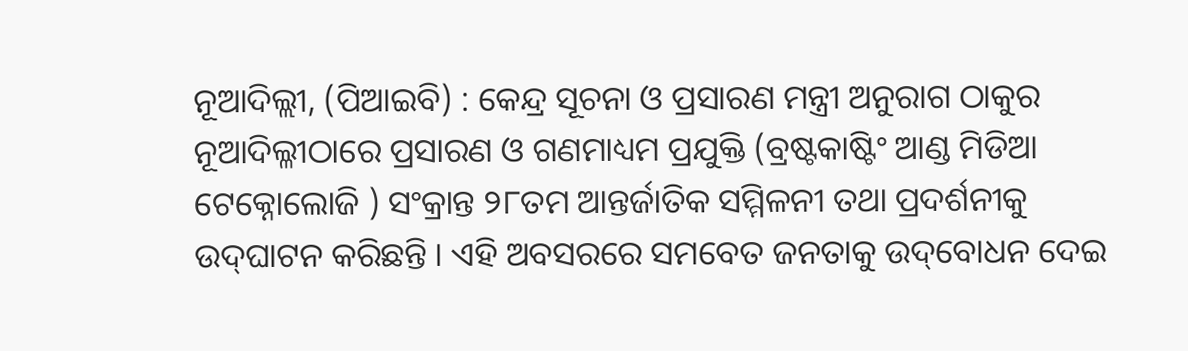ନୂଆଦିଲ୍ଲୀ, (ପିଆଇବି) : କେନ୍ଦ୍ର ସୂଚନା ଓ ପ୍ରସାରଣ ମନ୍ତ୍ରୀ ଅନୁରାଗ ଠାକୁର ନୂଆଦିଲ୍ଳୀଠାରେ ପ୍ରସାରଣ ଓ ଗଣମାଧ୍ୟମ ପ୍ରଯୁକ୍ତି (ବ୍ରଷ୍ଟକାଷ୍ଟିଂ ଆଣ୍ଡ ମିଡିଆ ଟେକ୍ନୋଲୋଜି ) ସଂକ୍ରାନ୍ତ ୨୮ତମ ଆନ୍ତର୍ଜାତିକ ସମ୍ମିଳନୀ ତଥା ପ୍ରଦର୍ଶନୀକୁ ଉଦ୍‌ଘାଟନ କରିଛନ୍ତି । ଏହି ଅବସରରେ ସମବେତ ଜନତାକୁ ଉଦ୍‌ବୋଧନ ଦେଇ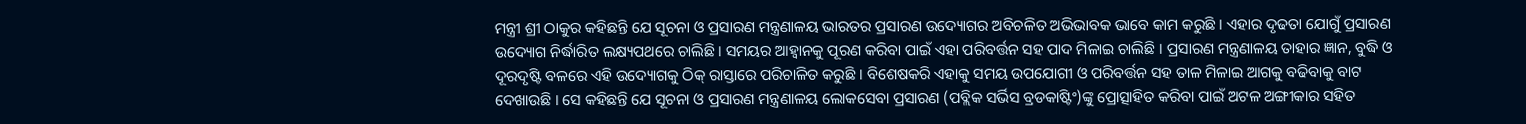ମନ୍ତ୍ରୀ ଶ୍ରୀ ଠାକୁର କହିଛନ୍ତି ଯେ ସୂଚନା ଓ ପ୍ରସାରଣ ମନ୍ତ୍ରଣାଳୟ ଭାରତର ପ୍ରସାରଣ ଉଦ୍ୟୋଗର ଅବିଚଳିତ ଅଭିଭାବକ ଭାବେ କାମ କରୁଛି । ଏହାର ଦୃଢତା ଯୋଗୁଁ ପ୍ରସାରଣ ଉଦ୍ୟୋଗ ନିର୍ଦ୍ଧାରିତ ଲକ୍ଷ୍ୟପଥରେ ଚାଲିଛି । ସମୟର ଆହ୍ୱାନକୁ ପୂରଣ କରିବା ପାଇଁ ଏହା ପରିବର୍ତ୍ତନ ସହ ପାଦ ମିଳାଇ ଚାଲିଛି । ପ୍ରସାରଣ ମନ୍ତ୍ରଣାଳୟ ତାହାର ଜ୍ଞାନ, ବୁଦ୍ଧି ଓ ଦୂରଦୃଷ୍ଟି ବଳରେ ଏହି ଉଦ୍ୟୋଗକୁ ଠିକ୍ ରାସ୍ତାରେ ପରିଚାଳିତ କରୁଛି । ବିଶେଷକରି ଏହାକୁ ସମୟ ଉପଯୋଗୀ ଓ ପରିବର୍ତ୍ତନ ସହ ତାଳ ମିଳାଇ ଆଗକୁ ବଢିବାକୁ ବାଟ ଦେଖାଉଛି । ସେ କହିଛନ୍ତି ଯେ ସୂଚନା ଓ ପ୍ରସାରଣ ମନ୍ତ୍ରଣାଳୟ ଲୋକସେବା ପ୍ରସାରଣ (ପବ୍ଲିକ ସର୍ଭିସ ବ୍ରଡକାଷ୍ଟିଂ)ଙ୍କୁ ପ୍ରୋତ୍ସାହିତ କରିବା ପାଇଁ ଅଟଳ ଅଙ୍ଗୀକାର ସହିତ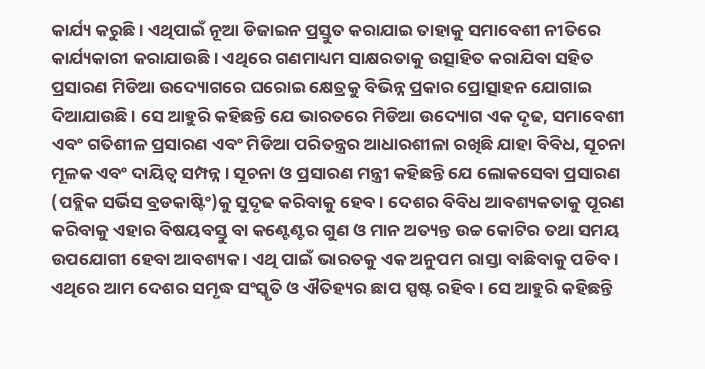କାର୍ଯ୍ୟ କରୁଛି । ଏଥିପାଇଁ ନୂଆ ଡିଜାଇନ ପ୍ରସ୍ତୁତ କରାଯାଇ ତାହାକୁ ସମାବେଶୀ ନୀତିରେ କାର୍ଯ୍ୟକାରୀ କରାଯାଉଛି । ଏଥିରେ ଗଣମାଧ୍ୟମ ସାକ୍ଷରତାକୁ ଉତ୍ସାହିତ କରାଯିବା ସହିତ ପ୍ରସାରଣ ମିଡିଆ ଉଦ୍ୟୋଗରେ ଘରୋଇ କ୍ଷେତ୍ରକୁ ବିଭିନ୍ନ ପ୍ରକାର ପ୍ରୋତ୍ସାହନ ଯୋଗାଇ ଦିଆଯାଉଛି । ସେ ଆହୁରି କହିଛନ୍ତି ଯେ ଭାରତରେ ମିଡିଆ ଉଦ୍ୟୋଗ ଏକ ଦୃଢ, ସମାବେଶୀ ଏବଂ ଗତିଶୀଳ ପ୍ରସାରଣ ଏବଂ ମିଡିଆ ପରିତନ୍ତ୍ରର ଆଧାରଶୀଳା ରଖିଛି ଯାହା ବିବିଧ, ସୂଚନା ମୂଳକ ଏବଂ ଦାୟିତ୍ୱ ସମ୍ପନ୍ନ । ସୂଚନା ଓ ପ୍ରସାରଣ ମନ୍ତ୍ରୀ କହିଛନ୍ତି ଯେ ଲୋକସେବା ପ୍ରସାରଣ (ପବ୍ଲିକ ସର୍ଭିସ ବ୍ରଡକାଷ୍ଟିଂ)କୁ ସୁଦୃଢ କରିବାକୁ ହେବ । ଦେଶର ବିବିଧ ଆବଶ୍ୟକତାକୁ ପୂରଣ କରିବାକୁ ଏହାର ବିଷୟବସ୍ତୁ ବା କଣ୍ଟେଣ୍ଟର ଗୁଣ ଓ ମାନ ଅତ୍ୟନ୍ତ ଉଚ୍ଚ କୋଟିର ତଥା ସମୟ ଉପଯୋଗୀ ହେବା ଆବଶ୍ୟକ । ଏଥି ପାଇଁ ଭାରତକୁ ଏକ ଅନୁପମ ରାସ୍ତା ବାଛିବାକୁ ପଡିବ । ଏଥିରେ ଆମ ଦେଶର ସମୃଦ୍ଧ ସଂସ୍କୃତି ଓ ଐତିହ୍ୟର ଛାପ ସ୍ପଷ୍ଟ ରହିବ । ସେ ଆହୁରି କହିଛନ୍ତି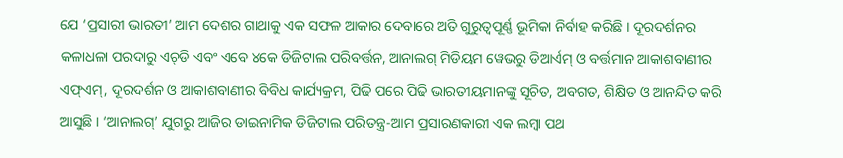ଯେ ‘ପ୍ରସାରୀ ଭାରତୀ’ ଆମ ଦେଶର ଗାଥାକୁ ଏକ ସଫଳ ଆକାର ଦେବାରେ ଅତି ଗୁରୁତ୍ୱପୂର୍ଣ୍ଣ ଭୂମିକା ନିର୍ବାହ କରିଛି । ଦୂରଦର୍ଶନର କଳାଧଳା ପରଦାରୁ ଏଚ୍‌ଡି ଏବଂ ଏବେ ୪କେ ଡିଜିଟାଲ ପରିବର୍ତ୍ତନ, ଆନାଲଗ୍ ମିଡିୟମ ୱେଭରୁ ଡିଆର୍ଏମ୍ ଓ ବର୍ତ୍ତମାନ ଆକାଶବାଣୀର ଏଫ୍ଏମ୍, ଦୂରଦର୍ଶନ ଓ ଆକାଶବାଣୀର ବିବିଧ କାର୍ଯ୍ୟକ୍ରମ, ପିଢି ପରେ ପିଢି ଭାରତୀୟମାନଙ୍କୁ ସୂଚିତ, ଅବଗତ, ଶିକ୍ଷିତ ଓ ଆନନ୍ଦିତ କରି ଆସୁଛି । ‘ଆନାଲଗ୍’ ଯୁଗରୁ ଆଜିର ଡାଇନାମିକ ଡିଜିଟାଲ ପରିତନ୍ତ୍ର-ଆମ ପ୍ରସାରଣକାରୀ ଏକ ଲମ୍ବା ପଥ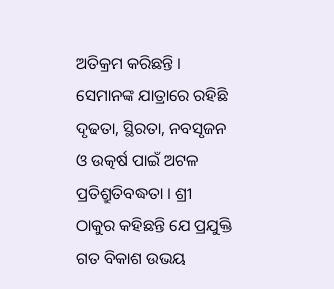ଅତିକ୍ରମ କରିଛନ୍ତି । ସେମାନଙ୍କ ଯାତ୍ରାରେ ରହିଛି ଦୃଢତା, ସ୍ଥିରତା, ନବସୃଜନ ଓ ଉତ୍କର୍ଷ ପାଇଁ ଅଟଳ ପ୍ରତିଶ୍ରୁତିବଦ୍ଧତା । ଶ୍ରୀ ଠାକୁର କହିଛନ୍ତି ଯେ ପ୍ରଯୁକ୍ତି ଗତ ବିକାଶ ଉଭୟ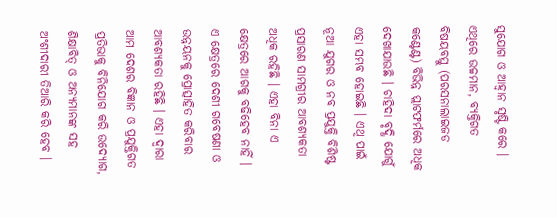ସୁଯୋଗ ଓ ଆହ୍ୱାନ ସୃଷ୍ଟି କରେ । ଏଥିରେ ଉଚ୍ଚମାନ, ବ୍ୟକ୍ତିଗତ ବିଷୟବସ୍ତୁ (ପରସନାଲାଇଜଡ କଣ୍ଟେଣ୍ଟ) ବିଭିନ୍ନ ପ୍ଲାଟଫର୍ମରେ ଅଧିକ ଦେଖାଯାଉଛି । ଚାହିଦା ବୃଦ୍ଧି ଯୋଗୁଁ ଏହା ସମ୍ଭବ ହୋଇଛି । ଏଥି ପାଇଁ ନୂଆ ଯୁଗର ଓ ନବ ପ୍ରଯୁକ୍ତି ବିଶିଷ୍ଟ ପ୍ରସାରଣ ସାମଗ୍ରୀର ଆବଶ୍ୟକତା ଅଧିକ ରହିଛି । ଏହା ବିନା ଏ କ୍ଷେତ୍ରରେ ଆଗକୁ ବଢିହେବ ନାହିଁ । ଏ କ୍ଷେତ୍ରରେ ଦେଶୀ ଗବେଷଣା ଓ ଉନ୍ନୟନକୁ ପ୍ରୋତ୍ସାହିତ କରିବାର ଆବଶ୍ୟକତା ରହିଛି । ଏହା ଦ୍ୱାରା ଆମ ଦେଶର ବିଜ୍ଞାନ ଓ ପ୍ରଯୁକ୍ତିଗତ ପ୍ରତିଭାକୁ ବିନିଯୋଗ କରି ଉଦ୍ୟୋଗ, ଶିକ୍ଷାବିତ୍ ଓ ଅନ୍ୟମାନଙ୍କ ସହ ଅଂଶୀଦାରୀ ତିଆରି କରି ହେବ ।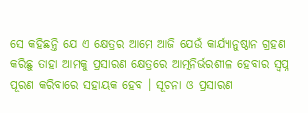ସେ କହିଛନ୍ତି ଯେ ଏ କ୍ଷେତ୍ରର ଆମେ ଆଜି ଯେଉଁ କାର୍ଯ୍ୟାନୁଷ୍ଠାନ ଗ୍ରହଣ କରିଛୁ ତାହା ଆମକୁ ପ୍ରସାରଣ କ୍ଷେତ୍ରରେ ଆତ୍ମନିର୍ଭରଶୀଳ ହେବାର ସ୍ୱପ୍ନ ପୂରଣ କରିବାରେ ସହାୟକ ହେବ । ସୂଚନା ଓ ପ୍ରସାରଣ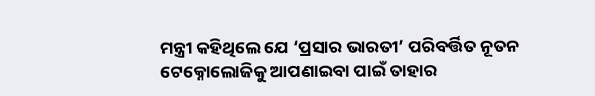ମନ୍ତ୍ରୀ କହିଥିଲେ ଯେ ‘ପ୍ରସାର ଭାରତୀ’ ପରିବର୍ତ୍ତିତ ନୂତନ ଟେକ୍ନୋଲୋଜିକୁ ଆପଣାଇବା ପାଇଁ ତାହାର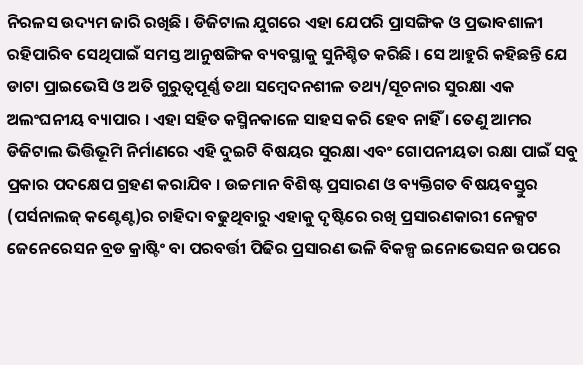ନିରଳସ ଉଦ୍ୟମ ଜାରି ରଖିଛି । ଡିଜିଟାଲ ଯୁଗରେ ଏହା ଯେପରି ପ୍ରାସଙ୍ଗିକ ଓ ପ୍ରଭାବଶାଳୀ ରହିପାରିବ ସେଥିପାଇଁ ସମସ୍ତ ଆନୁଷଙ୍ଗିକ ବ୍ୟବସ୍ଥାକୁ ସୁନିଶ୍ଚିତ କରିଛି । ସେ ଆହୁରି କହିଛନ୍ତି ଯେ ଡାଟା ପ୍ରାଇଭେସି ଓ ଅତି ଗୁରୁତ୍ୱପୂର୍ଣ୍ଣ ତଥା ସମ୍ବେଦନଶୀଳ ତଥ୍ୟ/ସୂଚନାର ସୁରକ୍ଷା ଏକ ଅଲଂଘନୀୟ ବ୍ୟାପାର । ଏହା ସହିତ କସ୍ମିନକାଳେ ସାହସ କରି ହେବ ନାହିଁ । ତେଣୁ ଆମର ଡିଜିଟାଲ ଭିତ୍ତିଭୂମି ନିର୍ମାଣରେ ଏହି ଦୁଇଟି ବିଷୟର ସୁରକ୍ଷା ଏବଂ ଗୋପନୀୟତା ରକ୍ଷା ପାଇଁ ସବୁ ପ୍ରକାର ପଦକ୍ଷେପ ଗ୍ରହଣ କରାଯିବ । ଉଚ୍ଚମାନ ବିଶିଷ୍ଟ ପ୍ରସାରଣ ଓ ବ୍ୟକ୍ତିଗତ ବିଷୟବସ୍ତୁର (ପର୍ସନାଲଜ୍ କଣ୍ଟେଣ୍ଟ)ର ଚାହିଦା ବଢୁଥିବାରୁ ଏହାକୁ ଦୃଷ୍ଟିରେ ରଖି ପ୍ରସାରଣକାରୀ ନେକ୍ସଟ ଜେନେରେସନ ବ୍ରଡ କ୍ରାଷ୍ଟିଂ ବା ପରବର୍ତ୍ତୀ ପିଢିର ପ୍ରସାରଣ ଭଳି ବିକଳ୍ପ ଇନୋଭେସନ ଉପରେ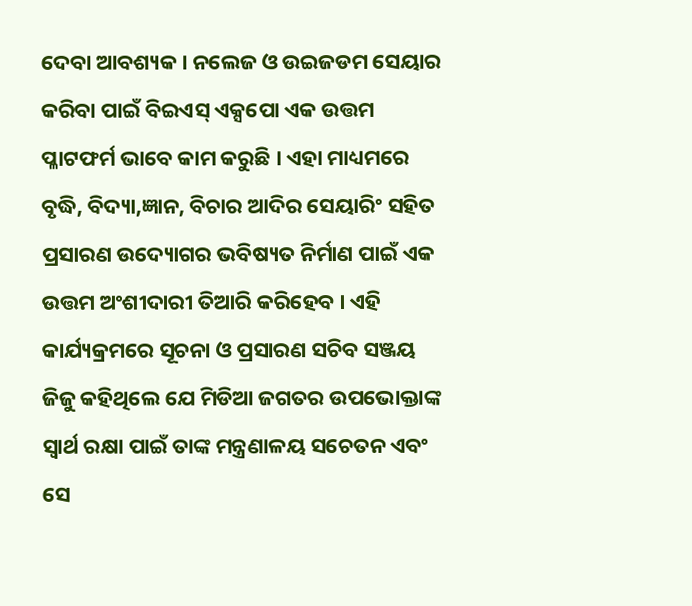ଦେବା ଆବଶ୍ୟକ । ନଲେଜ ଓ ଉଇଜଡମ ସେୟାର କରିବା ପାଇଁ ବିଇଏସ୍ ଏକ୍ସପୋ ଏକ ଉତ୍ତମ ପ୍ଳାଟଫର୍ମ ଭାବେ କାମ କରୁଛି । ଏହା ମାଧ୍ୟମରେ ବୃଦ୍ଧି, ବିଦ୍ୟା,ଜ୍ଞାନ, ବିଚାର ଆଦିର ସେୟାରିଂ ସହିତ ପ୍ରସାରଣ ଉଦ୍ୟୋଗର ଭବିଷ୍ୟତ ନିର୍ମାଣ ପାଇଁ ଏକ ଉତ୍ତମ ଅଂଶୀଦାରୀ ତିଆରି କରିହେବ । ଏହି କାର୍ଯ୍ୟକ୍ରମରେ ସୂଚନା ଓ ପ୍ରସାରଣ ସଚିବ ସଞ୍ଜୟ ଜିଜୁ କହିଥିଲେ ଯେ ମିଡିଆ ଜଗତର ଉପଭୋକ୍ତାଙ୍କ ସ୍ୱାର୍ଥ ରକ୍ଷା ପାଇଁ ତାଙ୍କ ମନ୍ତ୍ରଣାଳୟ ସଚେତନ ଏବଂ ସେ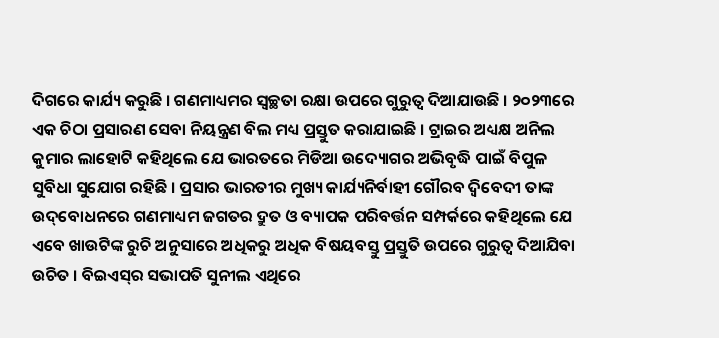ଦିଗରେ କାର୍ଯ୍ୟ କରୁଛି । ଗଣମାଧ୍ୟମର ସ୍ୱଚ୍ଛତା ରକ୍ଷା ଉପରେ ଗୁରୁତ୍ୱ ଦିଆଯାଉଛି । ୨୦୨୩ରେ ଏକ ଚିଠା ପ୍ରସାରଣ ସେବା ନିୟନ୍ତ୍ରଣ ବିଲ ମଧ୍ୟ ପ୍ରସ୍ତୁତ କରାଯାଇଛି । ଟ୍ରାଇର ଅଧ୍ୟକ୍ଷ ଅନିଲ କୁମାର ଲାହୋଟି କହିଥିଲେ ଯେ ଭାରତରେ ମିଡିଆ ଉଦ୍ୟୋଗର ଅଭିବୃଦ୍ଧି ପାଇଁ ବିପୁଳ ସୁବିଧା ସୁଯୋଗ ରହିଛି । ପ୍ରସାର ଭାରତୀର ମୁଖ୍ୟ କାର୍ଯ୍ୟନିର୍ବାହୀ ଗୌରବ ଦ୍ୱିବେଦୀ ତାଙ୍କ ଉଦ୍‌ବୋଧନରେ ଗଣମାଧ୍ୟମ ଜଗତର ଦ୍ରୁତ ଓ ବ୍ୟାପକ ପରିବର୍ତ୍ତନ ସମ୍ପର୍କରେ କହିଥିଲେ ଯେ ଏବେ ଖାଉଟିଙ୍କ ରୁଚି ଅନୁସାରେ ଅଧିକରୁ ଅଧିକ ବିଷୟବସ୍ତୁ ପ୍ରସ୍ତୁତି ଉପରେ ଗୁରୁତ୍ୱ ଦିଆଯିବା ଉଚିତ । ବିଇଏସ୍‌ର ସଭାପତି ସୁନୀଲ ଏଥିରେ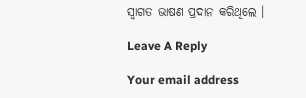ସ୍ୱାଗତ ଭାଷଣ ପ୍ରଦାନ କରିଥିଲେ ।

Leave A Reply

Your email address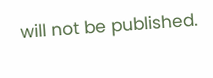will not be published.